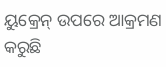ୟୁକ୍ରେନ୍ ଉପରେ ଆକ୍ରମଣ କରୁଛି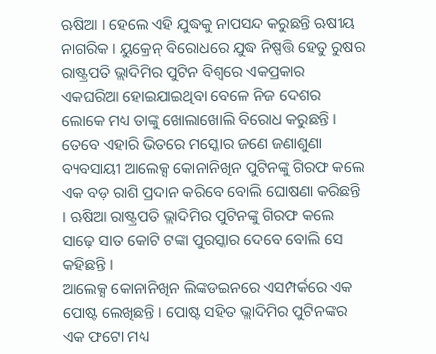ଋଷିଆ । ହେଲେ ଏହି ଯୁଦ୍ଧକୁ ନାପସନ୍ଦ କରୁଛନ୍ତି ଋଷୀୟ ନାଗରିକ । ୟୁକ୍ରେନ୍ ବିରୋଧରେ ଯୁଦ୍ଧ ନିଷ୍ପତ୍ତି ହେତୁ ରୁଷର ରାଷ୍ଟ୍ରପତି ଭ୍ଲାଦିମିର ପୁଟିନ ବିଶ୍ୱରେ ଏକପ୍ରକାର ଏକଘରିଆ ହୋଇଯାଇଥିବା ବେଳେ ନିଜ ଦେଶର ଲୋକେ ମଧ୍ୟ ତାଙ୍କୁ ଖୋଲାଖୋଲି ବିରୋଧ କରୁଛନ୍ତି । ତେବେ ଏହାରି ଭିତରେ ମସ୍କୋର ଜଣେ ଜଣାଶୁଣା ବ୍ୟବସାୟୀ ଆଲେକ୍ସ କୋନାନିଖିନ ପୁଟିନଙ୍କୁ ଗିରଫ କଲେ ଏକ ବଡ଼ ରାଶି ପ୍ରଦାନ କରିବେ ବୋଲି ଘୋଷଣା କରିଛନ୍ତି । ଋଷିଆ ରାଷ୍ଟ୍ରପତି ଭ୍ଲାଦିମିର ପୁଟିନଙ୍କୁ ଗିରଫ କଲେ ସାଢ଼େ ସାତ କୋଟି ଟଙ୍କା ପୁରସ୍କାର ଦେବେ ବୋଲି ସେ କହିଛନ୍ତି ।
ଆଲେକ୍ସ କୋନାନିଖିନ ଲିଙ୍କଡଇନରେ ଏସମ୍ପର୍କରେ ଏକ ପୋଷ୍ଟ ଲେଖିଛନ୍ତି । ପୋଷ୍ଟ ସହିତ ଭ୍ଲାଦିମିର ପୁଟିନଙ୍କର ଏକ ଫଟୋ ମଧ୍ୟ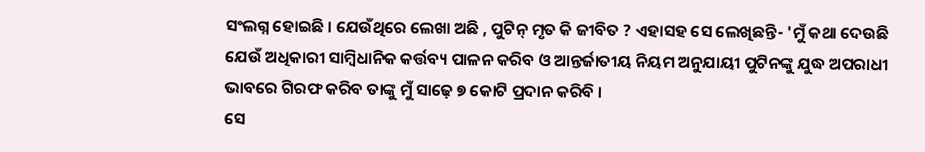ସଂଲଗ୍ନ ହୋଇଛି । ଯେଉଁଥିରେ ଲେଖା ଅଛି , ପୁଟିନ୍ ମୃତ କି ଜୀବିତ ? ଏହାସହ ସେ ଲେଖିଛନ୍ତି- 'ମୁଁ କଥା ଦେଉଛି ଯେଉଁ ଅଧିକାରୀ ସାମ୍ବିଧାନିକ କର୍ତ୍ତବ୍ୟ ପାଳନ କରିବ ଓ ଆନ୍ତର୍ଜାତୀୟ ନିୟମ ଅନୁଯାୟୀ ପୁଟିନଙ୍କୁ ଯୁଦ୍ଧ ଅପରାଧୀ ଭାବରେ ଗିରଫ କରିବ ତାଙ୍କୁ ମୁଁ ସାଢ଼େ ୭ କୋଟି ପ୍ରଦାନ କରିବି ।
ସେ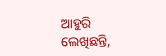ଆହୁରି ଲେଖିଛନ୍ତି,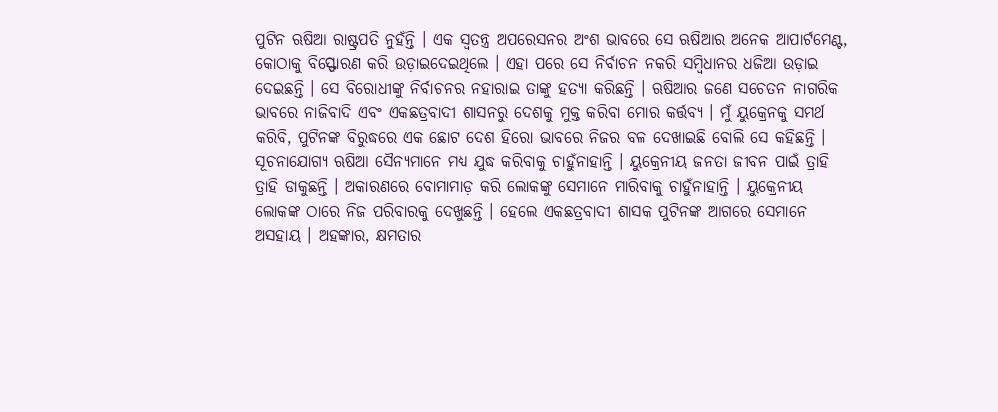ପୁଟିନ ଋଷିଆ ରାଷ୍ଟ୍ରପତି ନୁହଁନ୍ତି । ଏକ ସ୍ୱତନ୍ତ୍ର ଅପରେସନର ଅଂଶ ଭାବରେ ସେ ଋଷିଆର ଅନେକ ଆପାର୍ଟମେଣ୍ଟ, କୋଠାକୁ ବିସ୍ଫୋରଣ କରି ଉଡ଼ାଇଦେଇଥିଲେ । ଏହା ପରେ ସେ ନିର୍ବାଚନ ନକରି ସମ୍ବିଧାନର ଧଜିଆ ଉଡ଼ାଇ ଦେଇଛନ୍ତି । ସେ ବିରୋଧୀଙ୍କୁ ନିର୍ବାଚନର ନହାରାଇ ତାଙ୍କୁ ହତ୍ୟା କରିଛନ୍ତି । ଋଷିଆର ଜଣେ ସଚେତନ ନାଗରିକ ଭାବରେ ନାଜିବାଦି ଏବଂ ଏକଛତ୍ରବାଦୀ ଶାସନରୁ ଦେଶକୁ ମୁକ୍ତ କରିବା ମୋର କର୍ତ୍ତବ୍ୟ । ମୁଁ ୟୁକ୍ରେନକୁ ସମର୍ଥ କରିବି, ପୁଟିନଙ୍କ ବିରୁଦ୍ଧରେ ଏକ ଛୋଟ ଦେଶ ହିରୋ ଭାବରେ ନିଜର ବଳ ଦେଖାଇଛି ବୋଲି ସେ କହିଛନ୍ତି ।
ସୂଚନାଯୋଗ୍ୟ ଋଷିଆ ସୈନ୍ୟମାନେ ମଧ୍ୟ ଯୁଦ୍ଧ କରିବାକୁ ଚାହୁଁନାହାନ୍ତି । ୟୁକ୍ରେନୀୟ ଜନତା ଜୀବନ ପାଇଁ ତ୍ରାହି ତ୍ରାହି ଡାକୁଛନ୍ତି । ଅକାରଣରେ ବୋମାମାଡ଼ କରି ଲୋକଙ୍କୁ ସେମାନେ ମାରିବାକୁ ଚାହୁଁନାହାନ୍ତି । ୟୁକ୍ରେନୀୟ ଲୋକଙ୍କ ଠାରେ ନିଜ ପରିବାରକୁ ଦେଖୁଛନ୍ତି । ହେଲେ ଏକଛତ୍ରବାଦୀ ଶାସକ ପୁଟିନଙ୍କ ଆଗରେ ସେମାନେ ଅସହାୟ । ଅହଙ୍କାର, କ୍ଷମତାର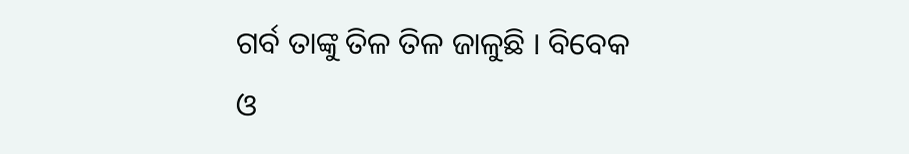ଗର୍ବ ତାଙ୍କୁ ତିଳ ତିଳ ଜାଳୁଛି । ବିବେକ ଓ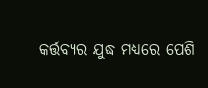କର୍ତ୍ତବ୍ୟର ଯୁଦ୍ଧ ମଧ୍ୟରେ ପେଶି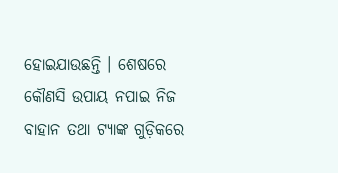ହୋଇଯାଉଛନ୍ତି । ଶେଷରେ କୌଣସି ଉପାୟ ନପାଇ ନିଜ ବାହାନ ତଥା ଟ୍ୟାଙ୍କ ଗୁଡ଼ିକରେ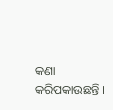କଣା କରିପକାଉଛନ୍ତି ।